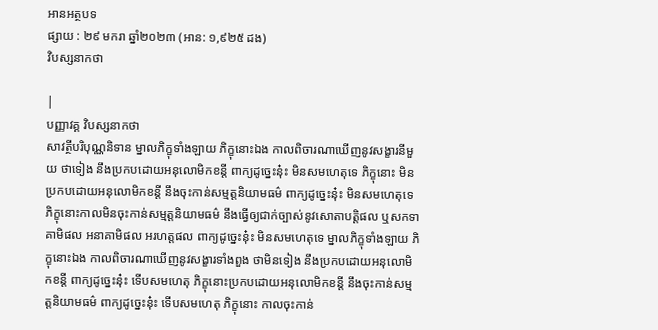អានអត្ថបទ
ផ្សាយ : ២៩ មករា ឆ្នាំ២០២៣ (អាន: ១,៩២៥ ដង)
វិបស្សនាកថា

|
បញ្ញាវគ្គ វិបស្សនាកថា
សាវត្ថីបរិបុណ្ណនិទាន ម្នាលភិក្ខុទាំងឡាយ ភិក្ខុនោះឯង កាលពិចារណាឃើញនូវសង្ខារនីមួយ ថាទៀង នឹងប្រកបដោយអនុលោមិកខន្តី ពាក្យដូច្នេះនុ៎ះ មិនសមហេតុទេ ភិក្ខុនោះ មិនប្រកបដោយអនុលោមិកខន្តី នឹងចុះកាន់សម្មត្តនិយាមធម៌ ពាក្យដូច្នេះនុ៎ះ មិនសមហេតុទេ ភិក្ខុនោះកាលមិនចុះកាន់សម្មត្តនិយាមធម៌ នឹងធ្វើឲ្យជាក់ច្បាស់នូវសោតាបត្តិផល ឬសកទាគាមិផល អនាគាមិផល អរហត្តផល ពាក្យដូច្នេះនុ៎ះ មិនសមហេតុទេ ម្នាលភិក្ខុទាំងឡាយ ភិក្ខុនោះឯង កាលពិចារណាឃើញនូវសង្ខារទាំងពួង ថាមិនទៀង នឹងប្រកបដោយអនុលោមិកខន្តី ពាក្យដូច្នេះនុ៎ះ ទើបសមហេតុ ភិក្ខុនោះប្រកបដោយអនុលោមិកខន្តី នឹងចុះកាន់សម្មត្តនិយាមធម៌ ពាក្យដូច្នេះនុ៎ះ ទើបសមហេតុ ភិក្ខុនោះ កាលចុះកាន់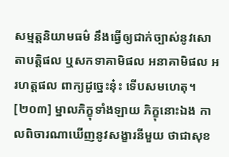សម្មត្តនិយាមធម៌ នឹងធ្វើឲ្យជាក់ច្បាស់នូវសោតាបត្តិផល ឬសកទាគាមិផល អនាគាមិផល អរហត្តផល ពាក្យដូច្នេះនុ៎ះ ទើបសមហេតុ។ [២០៣] ម្នាលភិក្ខុទាំងឡាយ ភិក្ខុនោះឯង កាលពិចារណាឃើញនូវសង្ខារនីមួយ ថាជាសុខ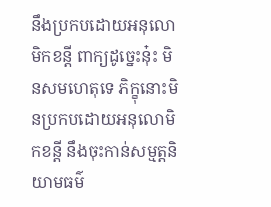នឹងប្រកបដោយអនុលោមិកខន្តី ពាក្យដូច្នេះនុ៎ះ មិនសមហេតុទេ ភិក្ខុនោះមិនប្រកបដោយអនុលោមិកខន្តី នឹងចុះកាន់សម្មត្តនិយាមធម៌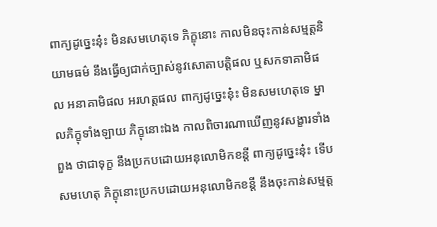ពាក្យដូច្នេះនុ៎ះ មិនសមហេតុទេ ភិក្ខុនោះ កាលមិនចុះកាន់សម្មត្តនិយាមធម៌ នឹងធ្វើឲ្យជាក់ច្បាស់នូវសោតាបត្តិផល ឬសកទាគាមិផល អនាគាមិផល អរហត្តផល ពាក្យដូច្នេះនុ៎ះ មិនសមហេតុទេ ម្នាលភិក្ខុទាំងឡាយ ភិក្ខុនោះឯង កាលពិចារណាឃើញនូវសង្ខារទាំងពួង ថាជាទុក្ខ នឹងប្រកបដោយអនុលោមិកខន្តី ពាក្យដូច្នេះនុ៎ះ ទើបសមហេតុ ភិក្ខុនោះប្រកបដោយអនុលោមិកខន្តី នឹងចុះកាន់សម្មត្ត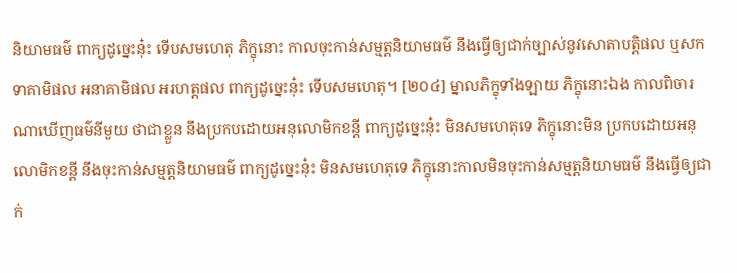និយាមធម៌ ពាក្យដូច្នេះនុ៎ះ ទើបសមហេតុ ភិក្ខុនោះ កាលចុះកាន់សម្មត្តនិយាមធម៌ នឹងធ្វើឲ្យជាក់ច្បាស់នូវសោតាបត្តិផល ឬសកទាគាមិផល អនាគាមិផល អរហត្តផល ពាក្យដូច្នេះនុ៎ះ ទើបសមហេតុ។ [២០៤] ម្នាលភិក្ខុទាំងឡាយ ភិក្ខុនោះឯង កាលពិចារណាឃើញធម៌នីមួយ ថាជាខ្លួន នឹងប្រកបដោយអនុលោមិកខន្តី ពាក្យដូច្នេះនុ៎ះ មិនសមហេតុទេ ភិក្ខុនោះមិន ប្រកបដោយអនុលោមិកខន្តី នឹងចុះកាន់សម្មត្តនិយាមធម៌ ពាក្យដូច្នេះនុ៎ះ មិនសមហេតុទេ ភិក្ខុនោះកាលមិនចុះកាន់សម្មត្តនិយាមធម៌ នឹងធ្វើឲ្យជាក់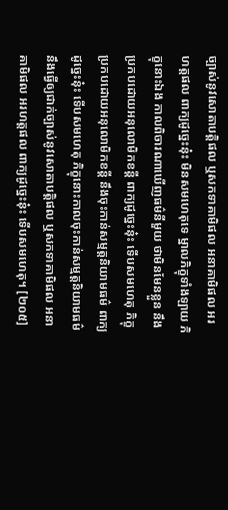ច្បាស់នូវសោតាបត្តិផល ឬសកទាគាមិផល អនាគាមិផល អរហត្តផល ពាក្យដូច្នេះនុ៎ះ មិនសមហេតុទេ ម្នាលភិក្ខុទាំងឡាយ ភិក្ខុនោះឯង កាលពិចារណាឃើញធម៌នីមួយ ថាមិនមែនខ្លួន នឹងប្រកបដោយអនុលោមិកខន្តី ពាក្យដូច្នេះនុ៎ះ ទើបសមហេតុ ភិក្ខុប្រកបដោយអនុលោមិកខន្តី នឹងចុះកាន់សម្មត្តនិយាមធម៌ ពាក្យដូច្នេះនុ៎ះ ទើបសមហេតុ ភិក្ខុនោះកាលចុះកាន់សម្មត្តនិយាមធម៌ នឹងធ្វើឲ្យជាក់ច្បាស់នូវសោតាបត្តិផល ឬសកទាគាមិផល អនាគាមិផល អរហត្តផល ពាក្យដូច្នេះនុ៎ះ ទើបសមហេតុ។ [២០៥]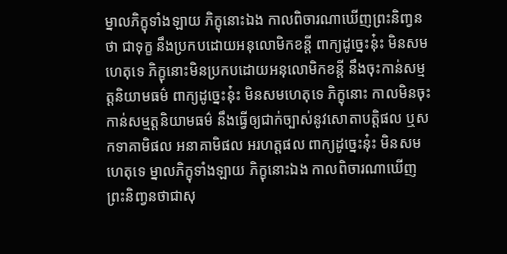ម្នាលភិក្ខុទាំងឡាយ ភិក្ខុនោះឯង កាលពិចារណាឃើញព្រះនិញ្វនថា ជាទុក្ខ នឹងប្រកបដោយអនុលោមិកខន្តី ពាក្យដូច្នេះនុ៎ះ មិនសមហេតុទេ ភិក្ខុនោះមិនប្រកបដោយអនុលោមិកខន្តី នឹងចុះកាន់សម្មត្តនិយាមធម៌ ពាក្យដូច្នេះនុ៎ះ មិនសមហេតុទេ ភិក្ខុនោះ កាលមិនចុះកាន់សម្មត្តនិយាមធម៌ នឹងធ្វើឲ្យជាក់ច្បាស់នូវសោតាបត្តិផល ឬសកទាគាមិផល អនាគាមិផល អរហត្តផល ពាក្យដូច្នេះនុ៎ះ មិនសមហេតុទេ ម្នាលភិក្ខុទាំងឡាយ ភិក្ខុនោះឯង កាលពិចារណាឃើញព្រះនិញ្វនថាជាសុ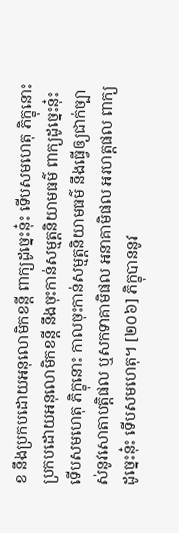ខ នឹងប្រកបដោយអនុលោមិកខន្តី ពាក្យដូច្នេះនុ៎ះ ទើបសមហេតុ ភិក្ខុនោះប្រកបដោយអនុលោមិកខន្តី នឹងចុះកាន់សម្មត្តនិយាមធម៌ ពាក្យដូច្នេះនុ៎ះ ទើបសមហេតុ ភិក្ខុនោះ កាលចុះកាន់សម្មត្តនិយាមធម៌ នឹងធ្វើឲ្យជាក់ច្បាស់នូវសោតាបត្តិផល ឬសកទាគាមិផល អនាគាមិផល អរហត្តផល ពាក្យដូច្នេះនុ៎ះ ទើបសមហេតុ។ [២០៦] ភិក្ខុបាននូវ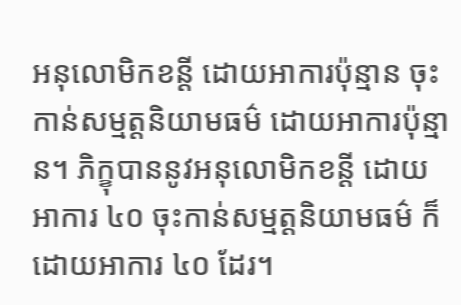អនុលោមិកខន្តី ដោយអាការប៉ុន្មាន ចុះកាន់សម្មត្តនិយាមធម៌ ដោយអាការប៉ុន្មាន។ ភិក្ខុបាននូវអនុលោមិកខន្តី ដោយអាការ ៤០ ចុះកាន់សម្មត្តនិយាមធម៌ ក៏ដោយអាការ ៤០ ដែរ។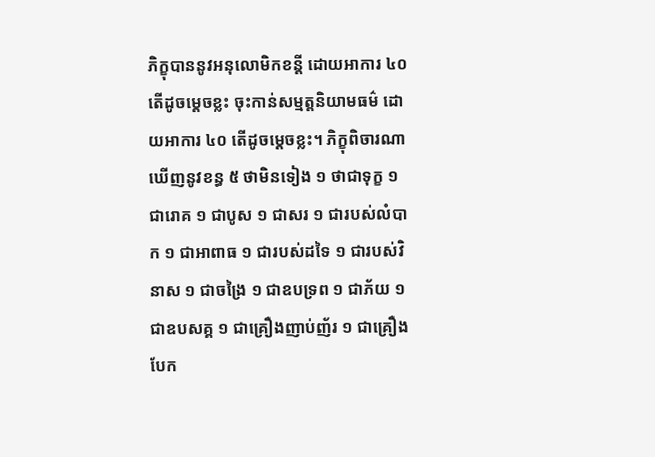ភិក្ខុបាននូវអនុលោមិកខន្តី ដោយអាការ ៤០ តើដូចម្តេចខ្លះ ចុះកាន់សម្មត្តនិយាមធម៌ ដោយអាការ ៤០ តើដូចម្តេចខ្លះ។ ភិក្ខុពិចារណាឃើញនូវខន្ធ ៥ ថាមិនទៀង ១ ថាជាទុក្ខ ១ ជារោគ ១ ជាបូស ១ ជាសរ ១ ជារបស់លំបាក ១ ជាអាពាធ ១ ជារបស់ដទៃ ១ ជារបស់វិនាស ១ ជាចង្រៃ ១ ជាឧបទ្រព ១ ជាភ័យ ១ ជាឧបសគ្គ ១ ជាគ្រឿងញាប់ញ័រ ១ ជាគ្រឿងបែក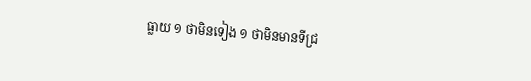ធ្លាយ ១ ថាមិនទៀង ១ ថាមិនមានទីជ្រ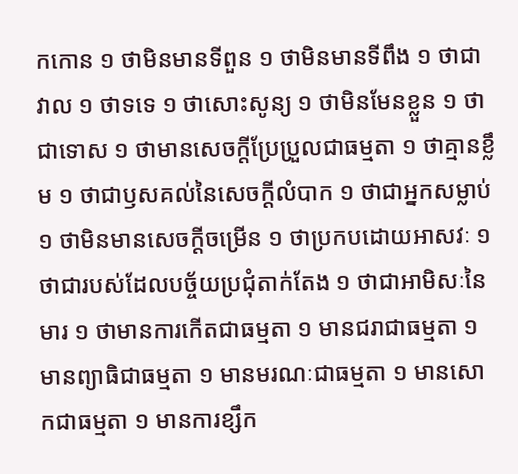កកោន ១ ថាមិនមានទីពួន ១ ថាមិនមានទីពឹង ១ ថាជាវាល ១ ថាទទេ ១ ថាសោះសូន្យ ១ ថាមិនមែនខ្លួន ១ ថាជាទោស ១ ថាមានសេចក្តីប្រែប្រួលជាធម្មតា ១ ថាគ្មានខ្លឹម ១ ថាជាឫសគល់នៃសេចក្តីលំបាក ១ ថាជាអ្នកសម្លាប់ ១ ថាមិនមានសេចក្តីចម្រើន ១ ថាប្រកបដោយអាសវៈ ១ ថាជារបស់ដែលបច្ច័យប្រជុំតាក់តែង ១ ថាជាអាមិសៈនៃមារ ១ ថាមានការកើតជាធម្មតា ១ មានជរាជាធម្មតា ១ មានព្យាធិជាធម្មតា ១ មានមរណៈជាធម្មតា ១ មានសោកជាធម្មតា ១ មានការខ្សឹក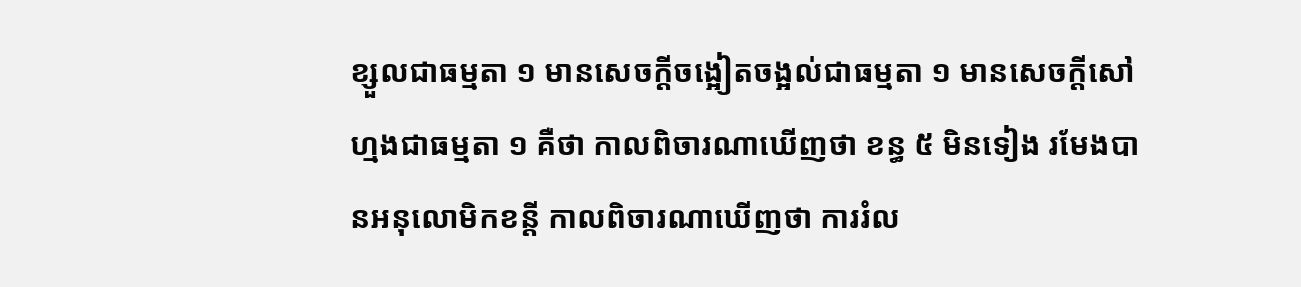ខ្សួលជាធម្មតា ១ មានសេចក្តីចង្អៀតចង្អល់ជាធម្មតា ១ មានសេចក្តីសៅហ្មងជាធម្មតា ១ គឺថា កាលពិចារណាឃើញថា ខន្ធ ៥ មិនទៀង រមែងបានអនុលោមិកខន្តី កាលពិចារណាឃើញថា ការរំល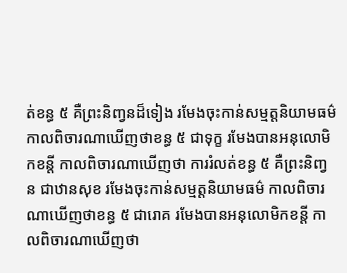ត់ខន្ធ ៥ គឺព្រះនិញ្វនដ៏ទៀង រមែងចុះកាន់សម្មត្តនិយាមធម៌ កាលពិចារណាឃើញថាខន្ធ ៥ ជាទុក្ខ រមែងបានអនុលោមិកខន្តី កាលពិចារណាឃើញថា ការរំលត់ខន្ធ ៥ គឺព្រះនិញ្វន ជាឋានសុខ រមែងចុះកាន់សម្មត្តនិយាមធម៌ កាលពិចារណាឃើញថាខន្ធ ៥ ជារោគ រមែងបានអនុលោមិកខន្តី កាលពិចារណាឃើញថា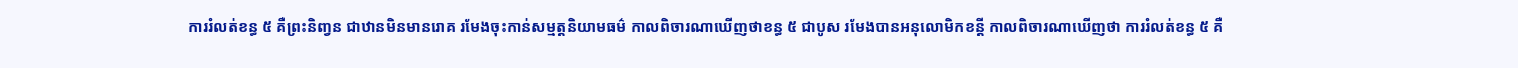ការរំលត់ខន្ធ ៥ គឺព្រះនិញ្វន ជាឋានមិនមានរោគ រមែងចុះកាន់សម្មត្តនិយាមធម៌ កាលពិចារណាឃើញថាខន្ធ ៥ ជាបូស រមែងបានអនុលោមិកខន្តី កាលពិចារណាឃើញថា ការរំលត់ខន្ធ ៥ គឺ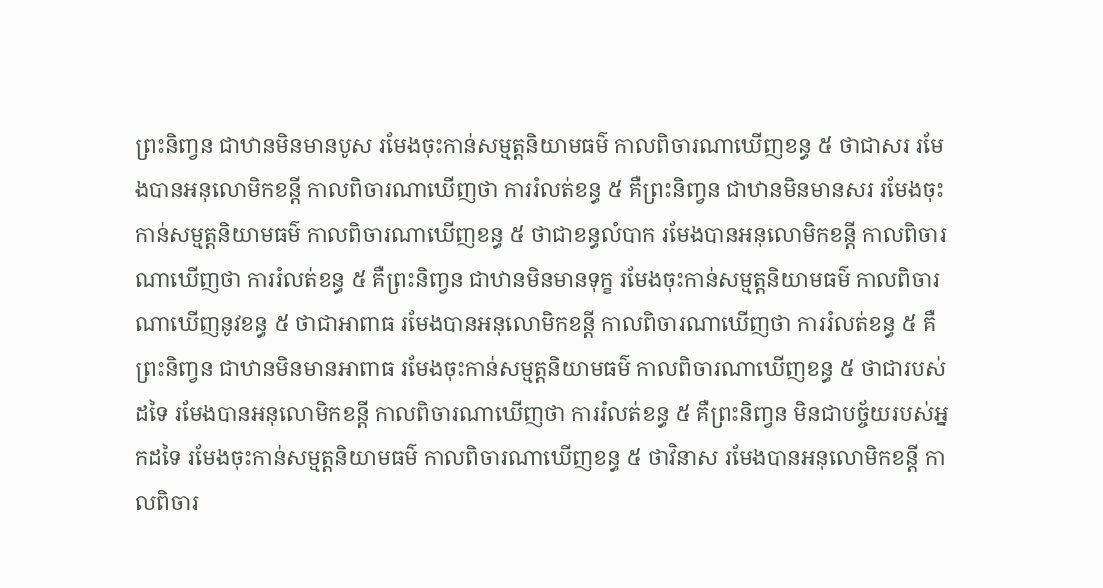ព្រះនិញ្វន ជាឋានមិនមានបូស រមែងចុះកាន់សម្មត្តនិយាមធម៌ កាលពិចារណាឃើញខន្ធ ៥ ថាជាសរ រមែងបានអនុលោមិកខន្តី កាលពិចារណាឃើញថា ការរំលត់ខន្ធ ៥ គឺព្រះនិញ្វន ជាឋានមិនមានសរ រមែងចុះកាន់សម្មត្តនិយាមធម៌ កាលពិចារណាឃើញខន្ធ ៥ ថាជាខន្ធលំបាក រមែងបានអនុលោមិកខន្តី កាលពិចារណាឃើញថា ការរំលត់ខន្ធ ៥ គឺព្រះនិញ្វន ជាឋានមិនមានទុក្ខ រមែងចុះកាន់សម្មត្តនិយាមធម៌ កាលពិចារណាឃើញនូវខន្ធ ៥ ថាជាអាពាធ រមែងបានអនុលោមិកខន្តី កាលពិចារណាឃើញថា ការរំលត់ខន្ធ ៥ គឺព្រះនិញ្វន ជាឋានមិនមានអាពាធ រមែងចុះកាន់សម្មត្តនិយាមធម៌ កាលពិចារណាឃើញខន្ធ ៥ ថាជារបស់ដទៃ រមែងបានអនុលោមិកខន្តី កាលពិចារណាឃើញថា ការរំលត់ខន្ធ ៥ គឺព្រះនិញ្វន មិនជាបច្ច័យរបស់អ្នកដទៃ រមែងចុះកាន់សម្មត្តនិយាមធម៌ កាលពិចារណាឃើញខន្ធ ៥ ថាវិនាស រមែងបានអនុលោមិកខន្តី កាលពិចារ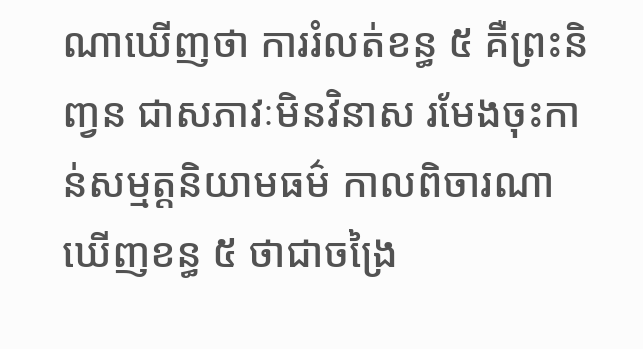ណាឃើញថា ការរំលត់ខន្ធ ៥ គឺព្រះនិញ្វន ជាសភាវៈមិនវិនាស រមែងចុះកាន់សម្មត្តនិយាមធម៌ កាលពិចារណាឃើញខន្ធ ៥ ថាជាចង្រៃ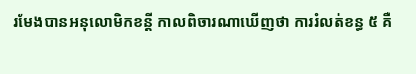រមែងបានអនុលោមិកខន្តី កាលពិចារណាឃើញថា ការរំលត់ខន្ធ ៥ គឺ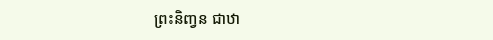ព្រះនិញ្វន ជាឋា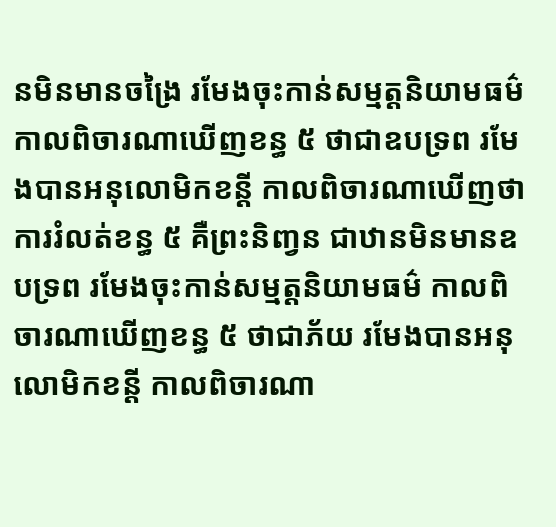នមិនមានចង្រៃ រមែងចុះកាន់សម្មត្តនិយាមធម៌ កាលពិចារណាឃើញខន្ធ ៥ ថាជាឧបទ្រព រមែងបានអនុលោមិកខន្តី កាលពិចារណាឃើញថា ការរំលត់ខន្ធ ៥ គឺព្រះនិញ្វន ជាឋានមិនមានឧបទ្រព រមែងចុះកាន់សម្មត្តនិយាមធម៌ កាលពិចារណាឃើញខន្ធ ៥ ថាជាភ័យ រមែងបានអនុលោមិកខន្តី កាលពិចារណា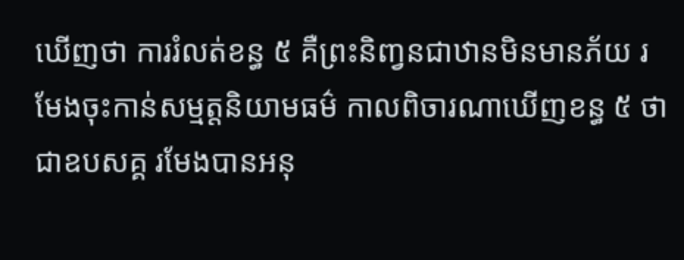ឃើញថា ការរំលត់ខន្ធ ៥ គឺព្រះនិញ្វនជាឋានមិនមានភ័យ រមែងចុះកាន់សម្មត្តនិយាមធម៌ កាលពិចារណាឃើញខន្ធ ៥ ថាជាឧបសគ្គ រមែងបានអនុ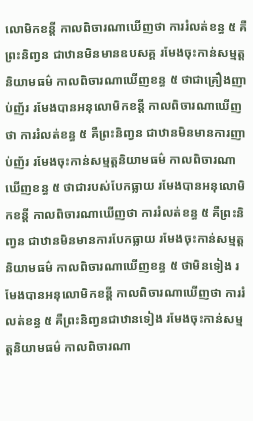លោមិកខន្តី កាលពិចារណាឃើញថា ការរំលត់ខន្ធ ៥ គឺព្រះនិញ្វន ជាឋានមិនមានឧបសគ្គ រមែងចុះកាន់សម្មត្តនិយាមធម៌ កាលពិចារណាឃើញខន្ធ ៥ ថាជាគ្រឿងញាប់ញ័រ រមែងបានអនុលោមិកខន្តី កាលពិចារណាឃើញថា ការរំលត់ខន្ធ ៥ គឺព្រះនិញ្វន ជាឋានមិនមានការញាប់ញ័រ រមែងចុះកាន់សម្មត្តនិយាមធម៌ កាលពិចារណាឃើញខន្ធ ៥ ថាជារបស់បែកធ្លាយ រមែងបានអនុលោមិកខន្តី កាលពិចារណាឃើញថា ការរំលត់ខន្ធ ៥ គឺព្រះនិញ្វន ជាឋានមិនមានការបែកធ្លាយ រមែងចុះកាន់សម្មត្តនិយាមធម៌ កាលពិចារណាឃើញខន្ធ ៥ ថាមិនទៀង រមែងបានអនុលោមិកខន្តី កាលពិចារណាឃើញថា ការរំលត់ខន្ធ ៥ គឺព្រះនិញ្វនជាឋានទៀង រមែងចុះកាន់សម្មត្តនិយាមធម៌ កាលពិចារណា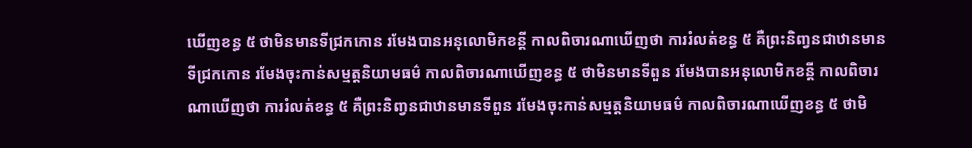ឃើញខន្ធ ៥ ថាមិនមានទីជ្រកកោន រមែងបានអនុលោមិកខន្តី កាលពិចារណាឃើញថា ការរំលត់ខន្ធ ៥ គឺព្រះនិញ្វនជាឋានមានទីជ្រកកោន រមែងចុះកាន់សម្មត្តនិយាមធម៌ កាលពិចារណាឃើញខន្ធ ៥ ថាមិនមានទីពួន រមែងបានអនុលោមិកខន្តី កាលពិចារណាឃើញថា ការរំលត់ខន្ធ ៥ គឺព្រះនិញ្វនជាឋានមានទីពួន រមែងចុះកាន់សម្មត្តនិយាមធម៌ កាលពិចារណាឃើញខន្ធ ៥ ថាមិ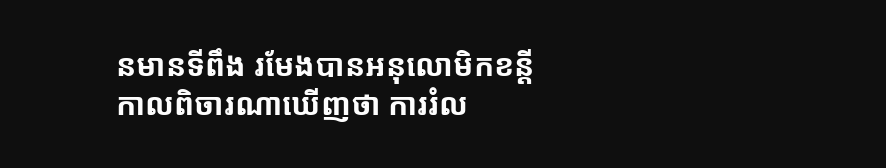នមានទីពឹង រមែងបានអនុលោមិកខន្តី កាលពិចារណាឃើញថា ការរំល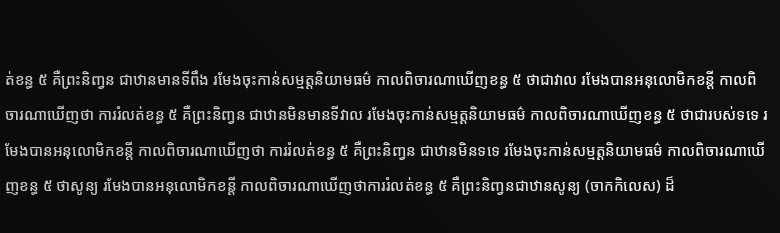ត់ខន្ធ ៥ គឺព្រះនិញ្វន ជាឋានមានទីពឹង រមែងចុះកាន់សម្មត្តនិយាមធម៌ កាលពិចារណាឃើញខន្ធ ៥ ថាជាវាល រមែងបានអនុលោមិកខន្តី កាលពិចារណាឃើញថា ការរំលត់ខន្ធ ៥ គឺព្រះនិញ្វន ជាឋានមិនមានទីវាល រមែងចុះកាន់សម្មត្តនិយាមធម៌ កាលពិចារណាឃើញខន្ធ ៥ ថាជារបស់ទទេ រមែងបានអនុលោមិកខន្តី កាលពិចារណាឃើញថា ការរំលត់ខន្ធ ៥ គឺព្រះនិញ្វន ជាឋានមិនទទេ រមែងចុះកាន់សម្មត្តនិយាមធម៌ កាលពិចារណាឃើញខន្ធ ៥ ថាសូន្យ រមែងបានអនុលោមិកខន្តី កាលពិចារណាឃើញថាការរំលត់ខន្ធ ៥ គឺព្រះនិញ្វនជាឋានសូន្យ (ចាកកិលេស) ដ៏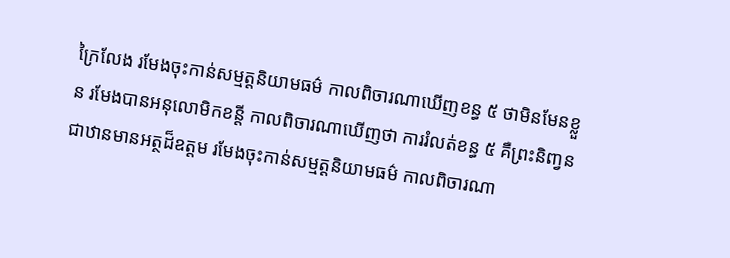ក្រៃលែង រមែងចុះកាន់សម្មត្តនិយាមធម៌ កាលពិចារណាឃើញខន្ធ ៥ ថាមិនមែនខ្លួន រមែងបានអនុលោមិកខន្តី កាលពិចារណាឃើញថា ការរំលត់ខន្ធ ៥ គឺព្រះនិញ្វន ជាឋានមានអត្ថដ៏ឧត្តម រមែងចុះកាន់សម្មត្តនិយាមធម៌ កាលពិចារណា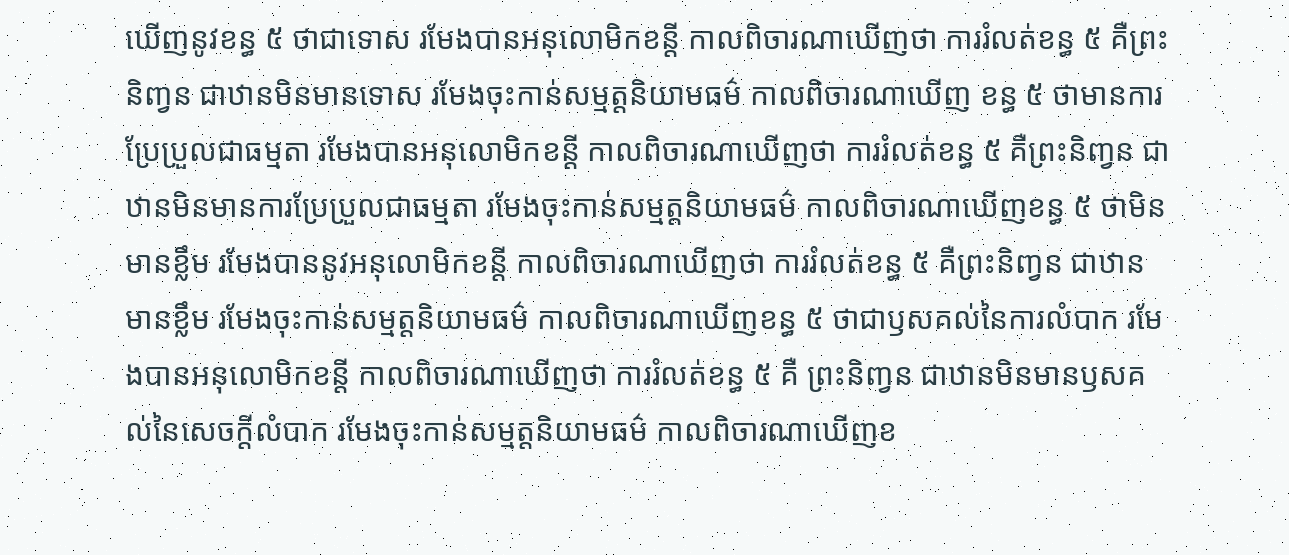ឃើញនូវខន្ធ ៥ ថាជាទោស រមែងបានអនុលោមិកខន្តី កាលពិចារណាឃើញថា ការរំលត់ខន្ធ ៥ គឺព្រះនិញ្វន ជាឋានមិនមានទោស រមែងចុះកាន់សម្មត្តនិយាមធម៌ កាលពិចារណាឃើញ ខន្ធ ៥ ថាមានការប្រែប្រួលជាធម្មតា រមែងបានអនុលោមិកខន្តី កាលពិចារណាឃើញថា ការរំលត់ខន្ធ ៥ គឺព្រះនិញ្វន ជាឋានមិនមានការប្រែប្រួលជាធម្មតា រមែងចុះកាន់សម្មត្តនិយាមធម៌ កាលពិចារណាឃើញខន្ធ ៥ ថាមិនមានខ្លឹម រមែងបាននូវអនុលោមិកខន្តី កាលពិចារណាឃើញថា ការរំលត់ខន្ធ ៥ គឺព្រះនិញ្វន ជាឋានមានខ្លឹម រមែងចុះកាន់សម្មត្តនិយាមធម៌ កាលពិចារណាឃើញខន្ធ ៥ ថាជាឫសគល់នៃការលំបាក រមែងបានអនុលោមិកខន្តី កាលពិចារណាឃើញថា ការរំលត់ខន្ធ ៥ គឺ ព្រះនិញ្វន ជាឋានមិនមានឫសគល់នៃសេចក្តីលំបាក រមែងចុះកាន់សម្មត្តនិយាមធម៌ កាលពិចារណាឃើញខ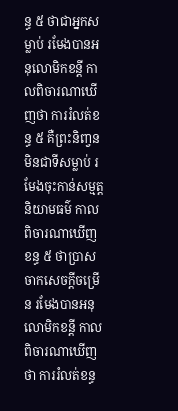ន្ធ ៥ ថាជាអ្នកសម្លាប់ រមែងបានអនុលោមិកខន្តី កាលពិចារណាឃើញថា ការរំលត់ខន្ធ ៥ គឺព្រះនិញ្វនមិនជាទីសម្លាប់ រមែងចុះកាន់សម្មត្តនិយាមធម៌ កាលពិចារណាឃើញខន្ធ ៥ ថាប្រាសចាកសេចក្តីចម្រើន រមែងបានអនុលោមិកខន្តី កាលពិចារណាឃើញថា ការរំលត់ខន្ធ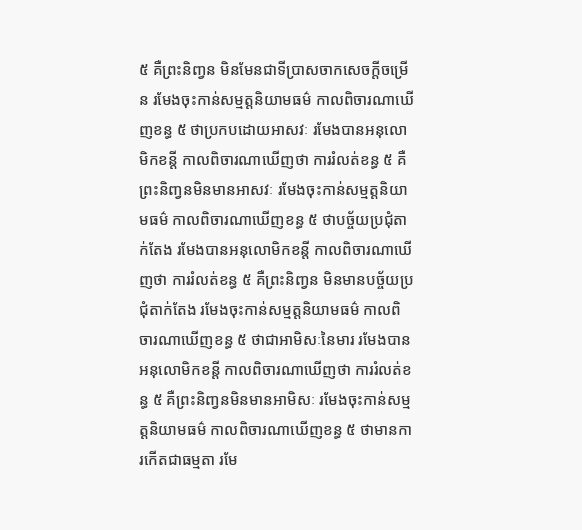៥ គឺព្រះនិញ្វន មិនមែនជាទីប្រាសចាកសេចក្តីចម្រើន រមែងចុះកាន់សម្មត្តនិយាមធម៌ កាលពិចារណាឃើញខន្ធ ៥ ថាប្រកបដោយអាសវៈ រមែងបានអនុលោមិកខន្តី កាលពិចារណាឃើញថា ការរំលត់ខន្ធ ៥ គឺព្រះនិញ្វនមិនមានអាសវៈ រមែងចុះកាន់សម្មត្តនិយាមធម៌ កាលពិចារណាឃើញខន្ធ ៥ ថាបច្ច័យប្រជុំតាក់តែង រមែងបានអនុលោមិកខន្តី កាលពិចារណាឃើញថា ការរំលត់ខន្ធ ៥ គឺព្រះនិញ្វន មិនមានបច្ច័យប្រជុំតាក់តែង រមែងចុះកាន់សម្មត្តនិយាមធម៌ កាលពិចារណាឃើញខន្ធ ៥ ថាជាអាមិសៈនៃមារ រមែងបានអនុលោមិកខន្តី កាលពិចារណាឃើញថា ការរំលត់ខន្ធ ៥ គឺព្រះនិញ្វនមិនមានអាមិសៈ រមែងចុះកាន់សម្មត្តនិយាមធម៌ កាលពិចារណាឃើញខន្ធ ៥ ថាមានការកើតជាធម្មតា រមែ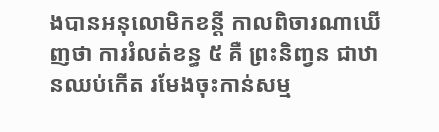ងបានអនុលោមិកខន្តី កាលពិចារណាឃើញថា ការរំលត់ខន្ធ ៥ គឺ ព្រះនិញ្វន ជាឋានឈប់កើត រមែងចុះកាន់សម្ម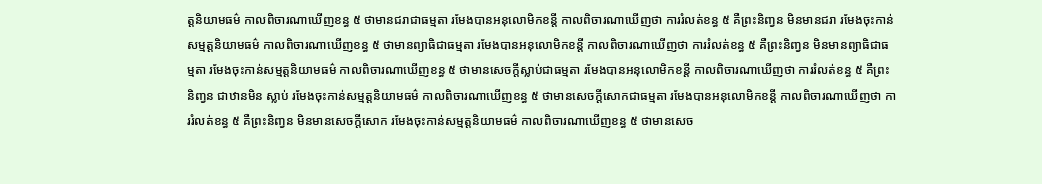ត្តនិយាមធម៌ កាលពិចារណាឃើញខន្ធ ៥ ថាមានជរាជាធម្មតា រមែងបានអនុលោមិកខន្តី កាលពិចារណាឃើញថា ការរំលត់ខន្ធ ៥ គឺព្រះនិញ្វន មិនមានជរា រមែងចុះកាន់សម្មត្តនិយាមធម៌ កាលពិចារណាឃើញខន្ធ ៥ ថាមានព្យាធិជាធម្មតា រមែងបានអនុលោមិកខន្តី កាលពិចារណាឃើញថា ការរំលត់ខន្ធ ៥ គឺព្រះនិញ្វន មិនមានព្យាធិជាធម្មតា រមែងចុះកាន់សម្មត្តនិយាមធម៌ កាលពិចារណាឃើញខន្ធ ៥ ថាមានសេចក្តីស្លាប់ជាធម្មតា រមែងបានអនុលោមិកខន្តី កាលពិចារណាឃើញថា ការរំលត់ខន្ធ ៥ គឺព្រះនិញ្វន ជាឋានមិន ស្លាប់ រមែងចុះកាន់សម្មត្តនិយាមធម៌ កាលពិចារណាឃើញខន្ធ ៥ ថាមានសេចក្តីសោកជាធម្មតា រមែងបានអនុលោមិកខន្តី កាលពិចារណាឃើញថា ការរំលត់ខន្ធ ៥ គឺព្រះនិញ្វន មិនមានសេចក្តីសោក រមែងចុះកាន់សម្មត្តនិយាមធម៌ កាលពិចារណាឃើញខន្ធ ៥ ថាមានសេច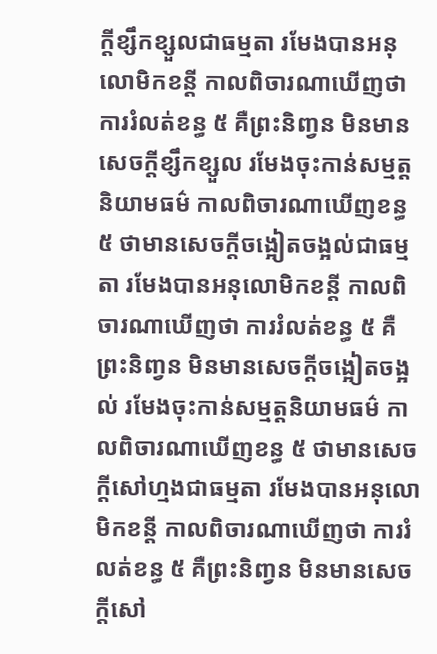ក្តីខ្សឹកខ្សួលជាធម្មតា រមែងបានអនុលោមិកខន្តី កាលពិចារណាឃើញថា ការរំលត់ខន្ធ ៥ គឺព្រះនិញ្វន មិនមានសេចក្តីខ្សឹកខ្សួល រមែងចុះកាន់សម្មត្តនិយាមធម៌ កាលពិចារណាឃើញខន្ធ ៥ ថាមានសេចក្តីចង្អៀតចង្អល់ជាធម្មតា រមែងបានអនុលោមិកខន្តី កាលពិចារណាឃើញថា ការរំលត់ខន្ធ ៥ គឺព្រះនិញ្វន មិនមានសេចក្តីចង្អៀតចង្អល់ រមែងចុះកាន់សម្មត្តនិយាមធម៌ កាលពិចារណាឃើញខន្ធ ៥ ថាមានសេចក្តីសៅហ្មងជាធម្មតា រមែងបានអនុលោមិកខន្តី កាលពិចារណាឃើញថា ការរំលត់ខន្ធ ៥ គឺព្រះនិញ្វន មិនមានសេចក្តីសៅ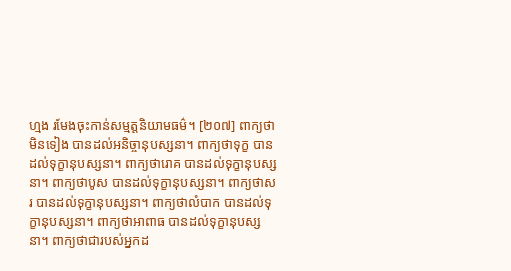ហ្មង រមែងចុះកាន់សម្មត្តនិយាមធម៌។ [២០៧] ពាក្យថាមិនទៀង បានដល់អនិច្ចានុបស្សនា។ ពាក្យថាទុក្ខ បានដល់ទុក្ខានុបស្សនា។ ពាក្យថារោគ បានដល់ទុក្ខានុបស្សនា។ ពាក្យថាបូស បានដល់ទុក្ខានុបស្សនា។ ពាក្យថាសរ បានដល់ទុក្ខានុបស្សនា។ ពាក្យថាលំបាក បានដល់ទុក្ខានុបស្សនា។ ពាក្យថាអាពាធ បានដល់ទុក្ខានុបស្សនា។ ពាក្យថាជារបស់អ្នកដ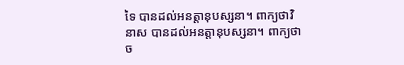ទៃ បានដល់អនត្តានុបស្សនា។ ពាក្យថាវិនាស បានដល់អនត្តានុបស្សនា។ ពាក្យថាច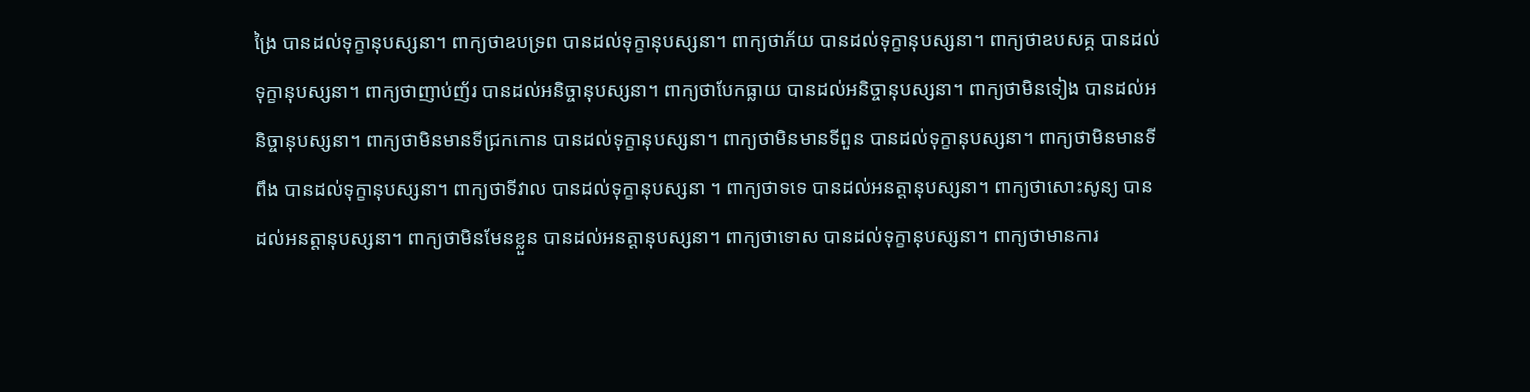ង្រៃ បានដល់ទុក្ខានុបស្សនា។ ពាក្យថាឧបទ្រព បានដល់ទុក្ខានុបស្សនា។ ពាក្យថាភ័យ បានដល់ទុក្ខានុបស្សនា។ ពាក្យថាឧបសគ្គ បានដល់ទុក្ខានុបស្សនា។ ពាក្យថាញាប់ញ័រ បានដល់អនិច្ចានុបស្សនា។ ពាក្យថាបែកធ្លាយ បានដល់អនិច្ចានុបស្សនា។ ពាក្យថាមិនទៀង បានដល់អនិច្ចានុបស្សនា។ ពាក្យថាមិនមានទីជ្រកកោន បានដល់ទុក្ខានុបស្សនា។ ពាក្យថាមិនមានទីពួន បានដល់ទុក្ខានុបស្សនា។ ពាក្យថាមិនមានទីពឹង បានដល់ទុក្ខានុបស្សនា។ ពាក្យថាទីវាល បានដល់ទុក្ខានុបស្សនា ។ ពាក្យថាទទេ បានដល់អនត្តានុបស្សនា។ ពាក្យថាសោះសូន្យ បានដល់អនត្តានុបស្សនា។ ពាក្យថាមិនមែនខ្លួន បានដល់អនត្តានុបស្សនា។ ពាក្យថាទោស បានដល់ទុក្ខានុបស្សនា។ ពាក្យថាមានការ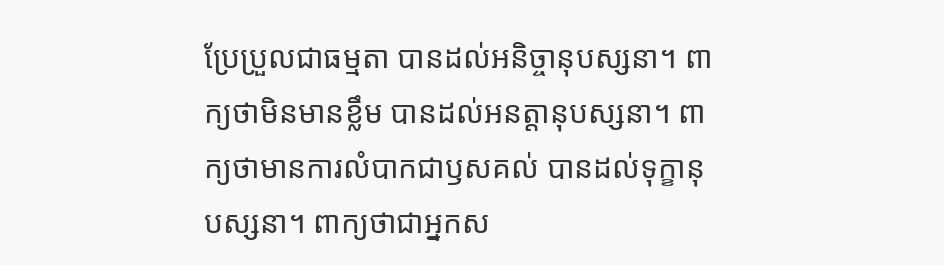ប្រែប្រួលជាធម្មតា បានដល់អនិច្ចានុបស្សនា។ ពាក្យថាមិនមានខ្លឹម បានដល់អនត្តានុបស្សនា។ ពាក្យថាមានការលំបាកជាឫសគល់ បានដល់ទុក្ខានុបស្សនា។ ពាក្យថាជាអ្នកស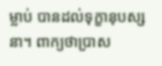ម្លាប់ បានដល់ទុក្ខានុបស្សនា។ ពាក្យថាប្រាស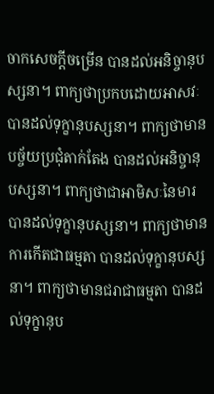ចាកសេចក្តីចម្រើន បានដល់អនិច្ចានុបស្សនា។ ពាក្យថាប្រកបដោយអាសវៈ បានដល់ទុក្ខានុបស្សនា។ ពាក្យថាមានបច្ច័យប្រជុំតាក់តែង បានដល់អនិច្ចានុបស្សនា។ ពាក្យថាជាអាមិសៈនៃមារ បានដល់ទុក្ខានុបស្សនា។ ពាក្យថាមានការកើតជាធម្មតា បានដល់ទុក្ខានុបស្សនា។ ពាក្យថាមានជរាជាធម្មតា បានដល់ទុក្ខានុប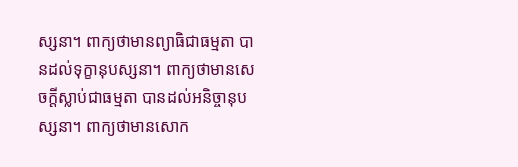ស្សនា។ ពាក្យថាមានព្យាធិជាធម្មតា បានដល់ទុក្ខានុបស្សនា។ ពាក្យថាមានសេចក្តីស្លាប់ជាធម្មតា បានដល់អនិច្ចានុបស្សនា។ ពាក្យថាមានសោក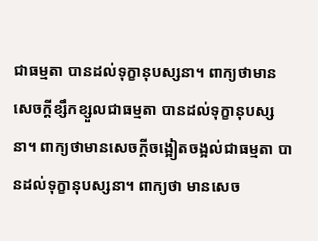ជាធម្មតា បានដល់ទុក្ខានុបស្សនា។ ពាក្យថាមានសេចក្តីខ្សឹកខ្សួលជាធម្មតា បានដល់ទុក្ខានុបស្សនា។ ពាក្យថាមានសេចក្តីចង្អៀតចង្អល់ជាធម្មតា បានដល់ទុក្ខានុបស្សនា។ ពាក្យថា មានសេច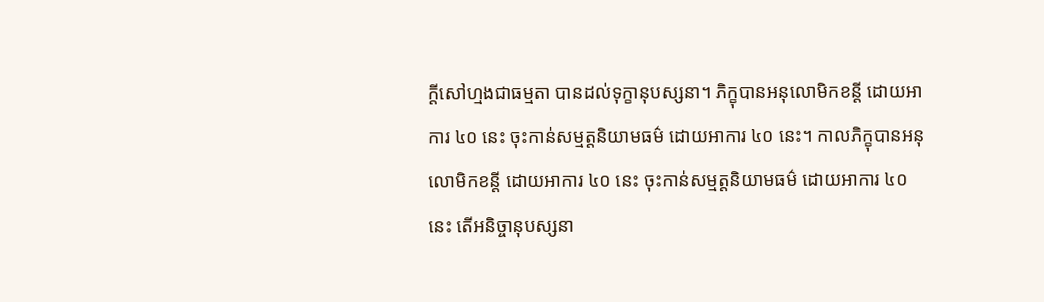ក្តីសៅហ្មងជាធម្មតា បានដល់ទុក្ខានុបស្សនា។ ភិក្ខុបានអនុលោមិកខន្តី ដោយអាការ ៤០ នេះ ចុះកាន់សម្មត្តនិយាមធម៌ ដោយអាការ ៤០ នេះ។ កាលភិក្ខុបានអនុលោមិកខន្តី ដោយអាការ ៤០ នេះ ចុះកាន់សម្មត្តនិយាមធម៌ ដោយអាការ ៤០ នេះ តើអនិច្ចានុបស្សនា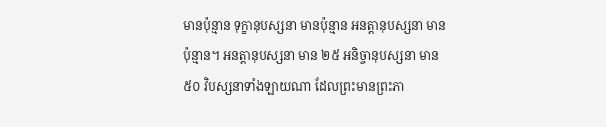មានប៉ុន្មាន ទុក្ខានុបស្សនា មានប៉ុន្មាន អនត្តានុបស្សនា មានប៉ុន្មាន។ អនត្តានុបស្សនា មាន ២៥ អនិច្ចានុបស្សនា មាន ៥០ វិបស្សនាទាំងឡាយណា ដែលព្រះមានព្រះភា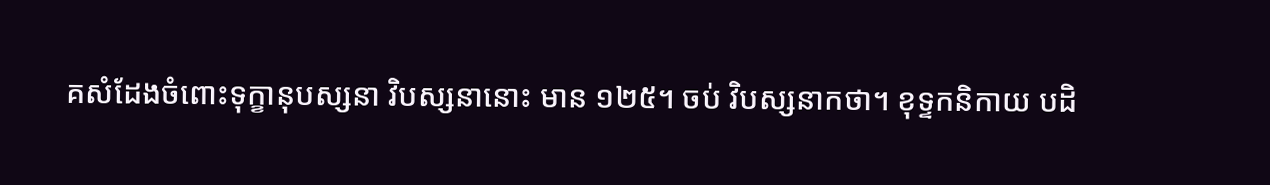គសំដែងចំពោះទុក្ខានុបស្សនា វិបស្សនានោះ មាន ១២៥។ ចប់ វិបស្សនាកថា។ ខុទ្ទកនិកាយ បដិ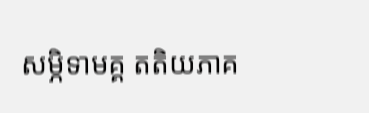សម្ភិទាមគ្គ តតិយភាគ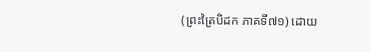(ព្រះត្រៃបិដក ភាគទី៧១) ដោយ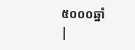៥០០០ឆ្នាំ
|